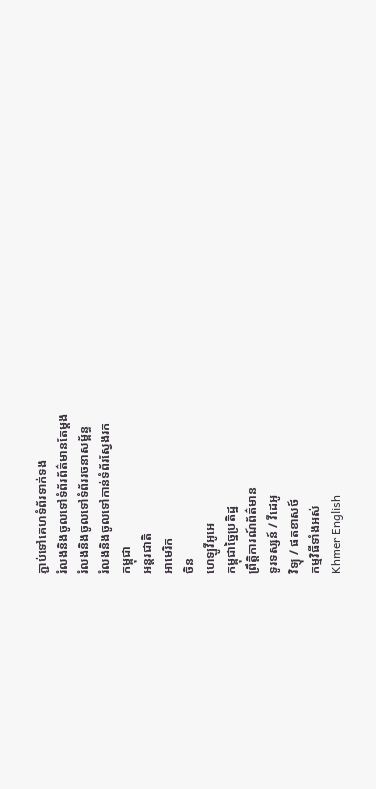ភ្ជាប់ទៅគេហទំព័រទាក់ទង
រំលងនិងចូលទៅទំព័រព័ត៌មានតែម្តង
រំលងនិងចូលទៅទំព័ររចនាសម្ព័ន្ធ
រំលងនិងចូលទៅកាន់ទំព័រស្វែងរក
កម្ពុជា
អន្តរជាតិ
អាមេរិក
ចិន
ហេឡូវីអូអេ
កម្ពុជាច្នៃប្រតិដ្ឋ
ព្រឹត្តិការណ៍ព័ត៌មាន
ទូរទស្សន៍ / វីដេអូ
វិទ្យុ / ផតខាសថ៍
កម្មវិធីទាំងអស់
Khmer English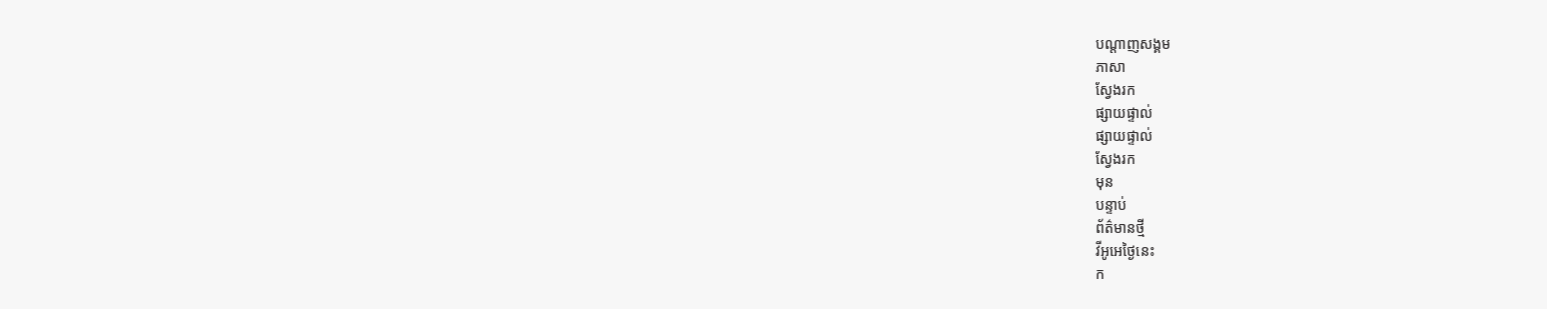បណ្តាញសង្គម
ភាសា
ស្វែងរក
ផ្សាយផ្ទាល់
ផ្សាយផ្ទាល់
ស្វែងរក
មុន
បន្ទាប់
ព័ត៌មានថ្មី
វីអូអេថ្ងៃនេះ
ក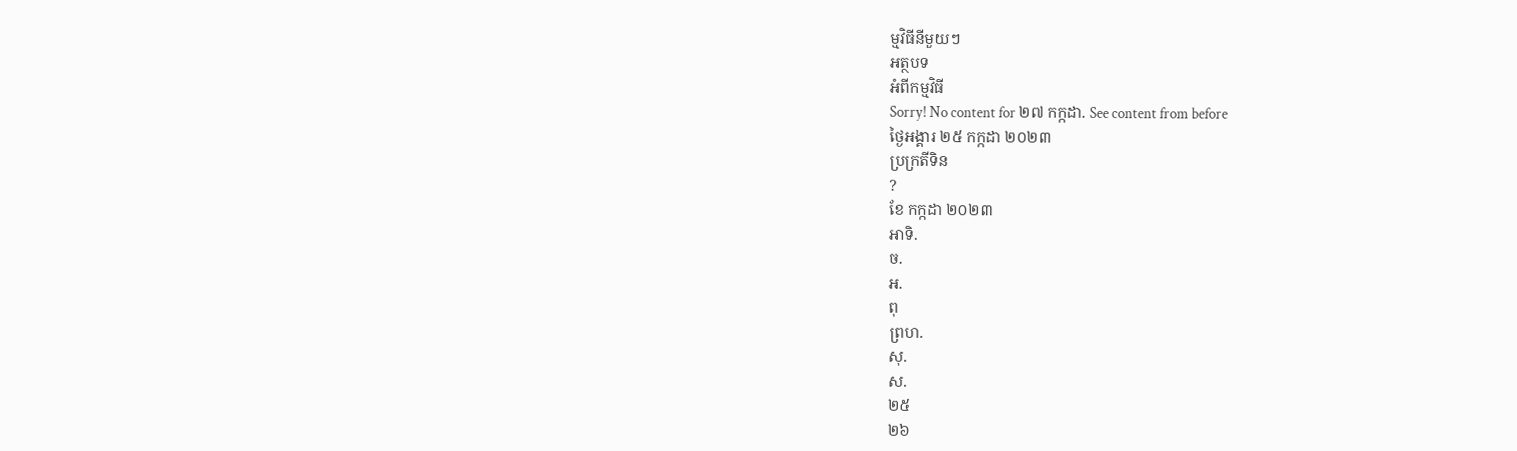ម្មវិធីនីមួយៗ
អត្ថបទ
អំពីកម្មវិធី
Sorry! No content for ២៧ កក្កដា. See content from before
ថ្ងៃអង្គារ ២៥ កក្កដា ២០២៣
ប្រក្រតីទិន
?
ខែ កក្កដា ២០២៣
អាទិ.
ច.
អ.
ពុ
ព្រហ.
សុ.
ស.
២៥
២៦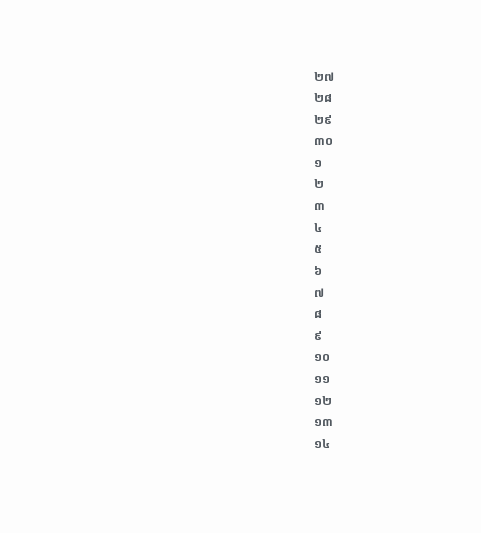២៧
២៨
២៩
៣០
១
២
៣
៤
៥
៦
៧
៨
៩
១០
១១
១២
១៣
១៤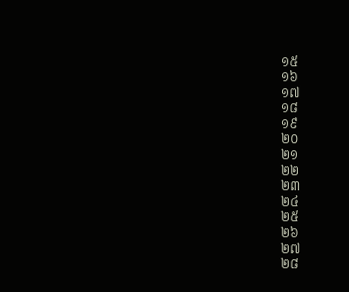១៥
១៦
១៧
១៨
១៩
២០
២១
២២
២៣
២៤
២៥
២៦
២៧
២៨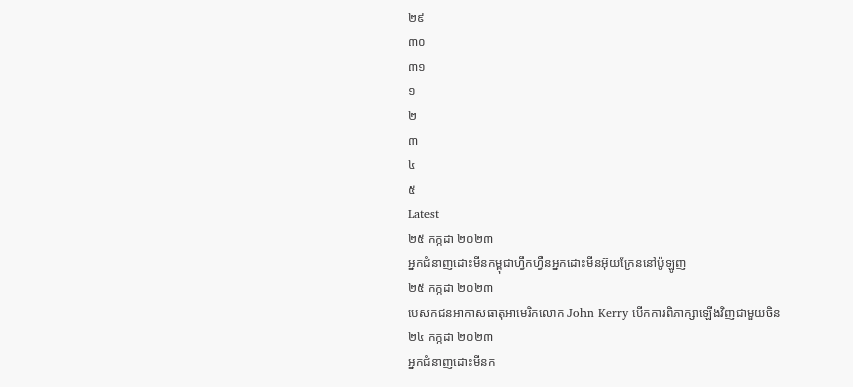២៩
៣០
៣១
១
២
៣
៤
៥
Latest
២៥ កក្កដា ២០២៣
អ្នកជំនាញដោះមីនកម្ពុជាហ្វឹកហ្វឺនអ្នកដោះមីនអ៊ុយក្រែននៅប៉ូឡូញ
២៥ កក្កដា ២០២៣
បេសកជនអាកាសធាតុអាមេរិកលោក John Kerry បើកការពិភាក្សាឡើងវិញជាមួយចិន
២៤ កក្កដា ២០២៣
អ្នកជំនាញដោះមីនក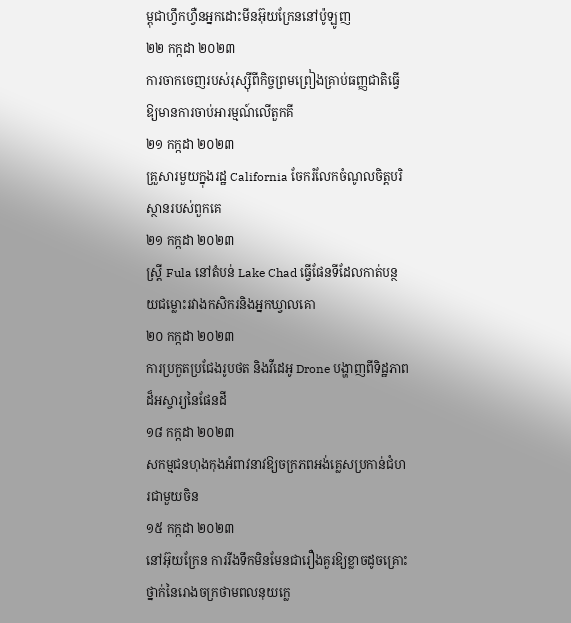ម្ពុជាហ្វឹកហ្វឺនអ្នកដោះមីនអ៊ុយក្រែននៅប៉ូឡូញ
២២ កក្កដា ២០២៣
ការចាកចេញរបស់រុស្ស៊ីពីកិច្ចព្រមព្រៀងគ្រាប់ធញ្ញជាតិធ្វើឱ្យមានការចាប់អារម្មណ៍លើតួកគី
២១ កក្កដា ២០២៣
គ្រួសារមួយក្នុងរដ្ឋ California ចែករំលែកចំណូលចិត្តបរិស្ថានរបស់ពួកគេ
២១ កក្កដា ២០២៣
ស្ត្រី Fula នៅតំបន់ Lake Chad ធ្វើផែនទីដែលកាត់បន្ថយជម្លោះរវាងកសិករនិងអ្នកឃ្វាលគោ
២០ កក្កដា ២០២៣
ការប្រកួតប្រជែងរូបថត និងវីដេអូ Drone បង្ហាញពីទិដ្ឋភាពដ៏អស្ចារ្យនៃផែនដី
១៨ កក្កដា ២០២៣
សកម្មជនហុងកុងអំពាវនាវឱ្យចក្រភពអង់គ្លេសប្រកាន់ជំហរជាមួយចិន
១៥ កក្កដា ២០២៣
នៅអ៊ុយក្រែន ការរីងទឹកមិនមែនជារឿងគួរឱ្យខ្លាចដូចគ្រោះថ្នាក់នៃរោងចក្រថាមពលនុយក្លេ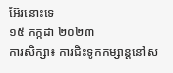អ៊ែរនោះទេ
១៥ កក្កដា ២០២៣
ការសិក្សា៖ ការជិះទូកកម្សាន្តនៅស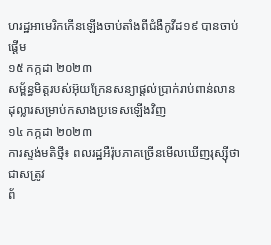ហរដ្ឋអាមេរិកកើនឡើងចាប់តាំងពីជំងឺកូវីដ១៩ បានចាប់ផ្ដើម
១៥ កក្កដា ២០២៣
សម្ព័ន្ធមិត្តរបស់អ៊ុយក្រែនសន្យាផ្តល់ប្រាក់រាប់ពាន់លានដុល្លារសម្រាប់កសាងប្រទេសឡើងវិញ
១៤ កក្កដា ២០២៣
ការស្ទង់មតិថ្មី៖ ពលរដ្ឋអឺរ៉ុបភាគច្រើនមើលឃើញរុស្ស៊ីថាជាសត្រូវ
ព័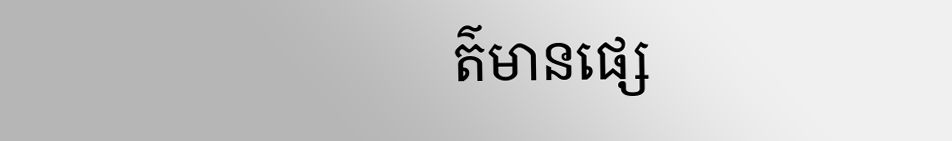ត៌មានផ្សេ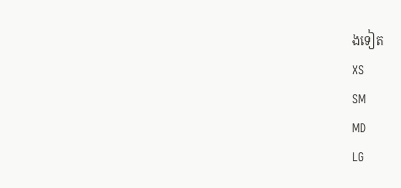ងទៀត
XS
SM
MD
LG